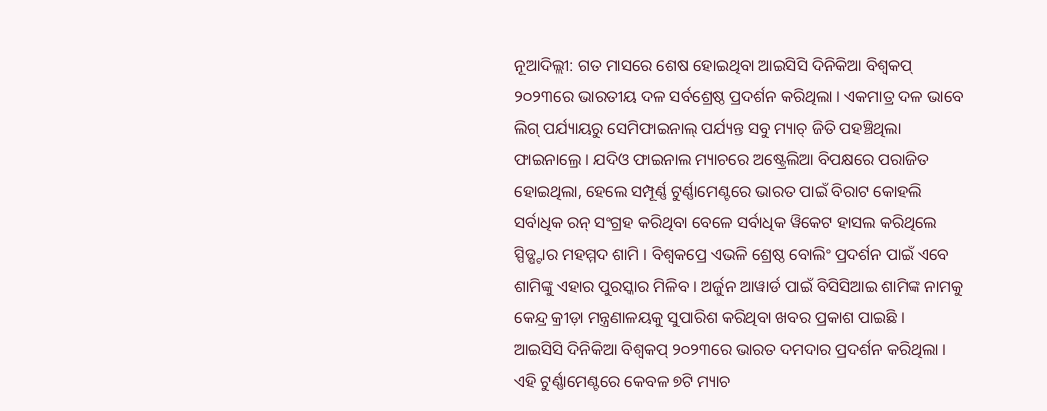ନୂଆଦିଲ୍ଲୀ: ଗତ ମାସରେ ଶେଷ ହୋଇଥିବା ଆଇସିସି ଦିନିକିଆ ବିଶ୍ବକପ୍ ୨୦୨୩ରେ ଭାରତୀୟ ଦଳ ସର୍ବଶ୍ରେଷ୍ଠ ପ୍ରଦର୍ଶନ କରିଥିଲା । ଏକମାତ୍ର ଦଳ ଭାବେ ଲିଗ୍ ପର୍ଯ୍ୟାୟରୁ ସେମିଫାଇନାଲ୍ ପର୍ଯ୍ୟନ୍ତ ସବୁ ମ୍ୟାଚ୍ ଜିତି ପହଞ୍ଚିଥିଲା ଫାଇନାଲ୍ରେ । ଯଦିଓ ଫାଇନାଲ ମ୍ୟାଚରେ ଅଷ୍ଟ୍ରେଲିଆ ବିପକ୍ଷରେ ପରାଜିତ ହୋଇଥିଲା, ହେଲେ ସମ୍ପୂର୍ଣ୍ଣ ଟୁର୍ଣ୍ଣାମେଣ୍ଟରେ ଭାରତ ପାଇଁ ବିରାଟ କୋହଲି ସର୍ବାଧିକ ରନ୍ ସଂଗ୍ରହ କରିଥିବା ବେଳେ ସର୍ବାଧିକ ୱିକେଟ ହାସଲ କରିଥିଲେ ସ୍ପିଡ୍ଷ୍ଟାର ମହମ୍ମଦ ଶାମି । ବିଶ୍ବକପ୍ରେ ଏଭଳି ଶ୍ରେଷ୍ଠ ବୋଲିଂ ପ୍ରଦର୍ଶନ ପାଇଁ ଏବେ ଶାମିଙ୍କୁ ଏହାର ପୁରସ୍କାର ମିଳିବ । ଅର୍ଜୁନ ଆୱାର୍ଡ ପାଇଁ ବିସିସିଆଇ ଶାମିଙ୍କ ନାମକୁ କେନ୍ଦ୍ର କ୍ରୀଡ଼ା ମନ୍ତ୍ରଣାଳୟକୁ ସୁପାରିଶ କରିଥିବା ଖବର ପ୍ରକାଶ ପାଇଛି ।
ଆଇସିସି ଦିନିକିଆ ବିଶ୍ବକପ୍ ୨୦୨୩ରେ ଭାରତ ଦମଦାର ପ୍ରଦର୍ଶନ କରିଥିଲା । ଏହି ଟୁର୍ଣ୍ଣାମେଣ୍ଟରେ କେବଳ ୭ଟି ମ୍ୟାଚ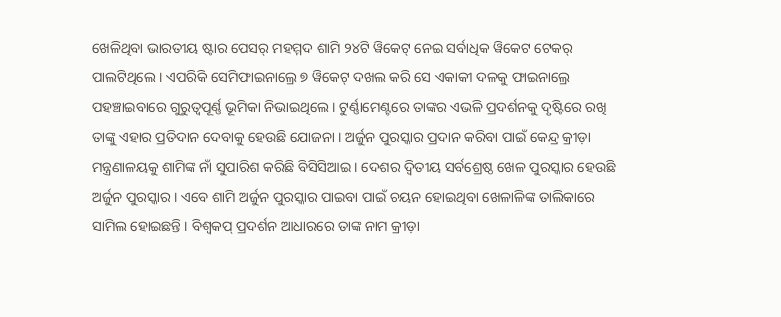ଖେଳିଥିବା ଭାରତୀୟ ଷ୍ଟାର ପେସର୍ ମହମ୍ମଦ ଶାମି ୨୪ଟି ୱିକେଟ୍ ନେଇ ସର୍ବାଧିକ ୱିକେଟ ଟେକର୍ ପାଲଟିଥିଲେ । ଏପରିକି ସେମିଫାଇନାଲ୍ରେ ୭ ୱିକେଟ୍ ଦଖଲ କରି ସେ ଏକାକୀ ଦଳକୁ ଫାଇନାଲ୍ରେ ପହଞ୍ଚାଇବାରେ ଗୁରୁତ୍ବପୂର୍ଣ୍ଣ ଭୂମିକା ନିଭାଇଥିଲେ । ଟୁର୍ଣ୍ଣାମେଣ୍ଟରେ ତାଙ୍କର ଏଭଳି ପ୍ରଦର୍ଶନକୁ ଦୃଷ୍ଟିରେ ରଖି ତାଙ୍କୁ ଏହାର ପ୍ରତିଦାନ ଦେବାକୁ ହେଉଛି ଯୋଜନା । ଅର୍ଜୁନ ପୁରସ୍କାର ପ୍ରଦାନ କରିବା ପାଇଁ କେନ୍ଦ୍ର କ୍ରୀଡ଼ା ମନ୍ତ୍ରଣାଳୟକୁ ଶାମିଙ୍କ ନାଁ ସୁପାରିଶ କରିଛି ବିସିସିଆଇ । ଦେଶର ଦ୍ବିତୀୟ ସର୍ବଶ୍ରେଷ୍ଠ ଖେଳ ପୁରସ୍କାର ହେଉଛି ଅର୍ଜୁନ ପୁରସ୍କାର । ଏବେ ଶାମି ଅର୍ଜୁନ ପୁରସ୍କାର ପାଇବା ପାଇଁ ଚୟନ ହୋଇଥିବା ଖେଳାଳିଙ୍କ ତାଲିକାରେ ସାମିଲ ହୋଇଛନ୍ତି । ବିଶ୍ବକପ୍ ପ୍ରଦର୍ଶନ ଆଧାରରେ ତାଙ୍କ ନାମ କ୍ରୀଡ଼ା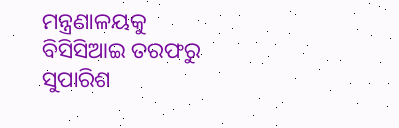ମନ୍ତ୍ରଣାଳୟକୁ ବିସିସିଆଇ ତରଫରୁ ସୁପାରିଶ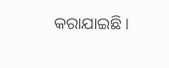କରାଯାଇଛି ।